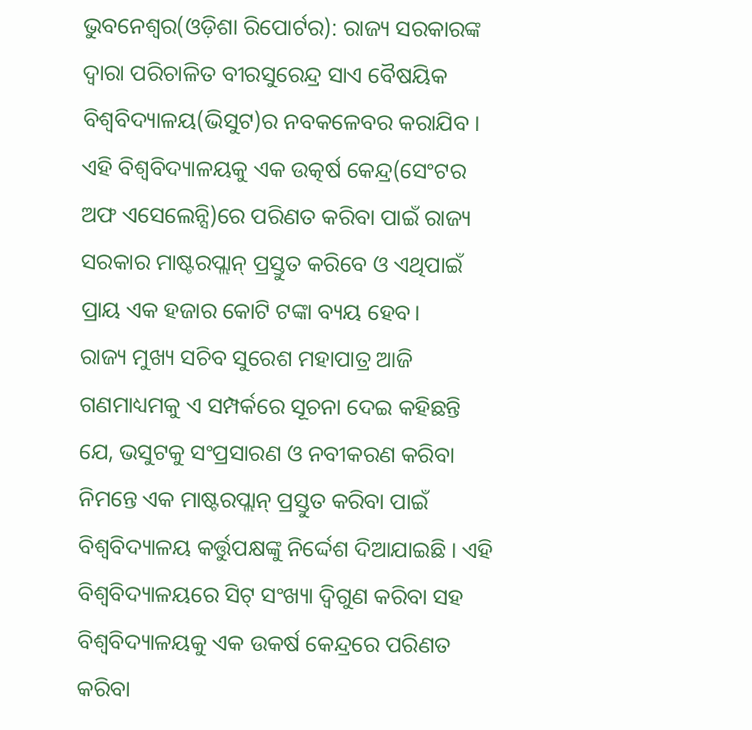ଭୁବନେଶ୍ୱର(ଓଡ଼ିଶା ରିପୋର୍ଟର): ରାଜ୍ୟ ସରକାରଙ୍କ ଦ୍ୱାରା ପରିଚାଳିତ ବୀରସୁରେନ୍ଦ୍ର ସାଏ ବୈଷୟିକ ବିଶ୍ୱବିଦ୍ୟାଳୟ(ଭିସୁଟ)ର ନବକଳେବର କରାଯିବ । ଏହି ବିଶ୍ୱବିଦ୍ୟାଳୟକୁ ଏକ ଉତ୍କର୍ଷ କେନ୍ଦ୍ର(ସେଂଟର ଅଫ ଏସେଲେନ୍ସି)ରେ ପରିଣତ କରିବା ପାଇଁ ରାଜ୍ୟ ସରକାର ମାଷ୍ଟରପ୍ଲାନ୍ ପ୍ରସ୍ତୁତ କରିବେ ଓ ଏଥିପାଇଁ ପ୍ରାୟ ଏକ ହଜାର କୋଟି ଟଙ୍କା ବ୍ୟୟ ହେବ।
ରାଜ୍ୟ ମୁଖ୍ୟ ସଚିବ ସୁରେଶ ମହାପାତ୍ର ଆଜି ଗଣମାଧ୍ୟମକୁ ଏ ସମ୍ପର୍କରେ ସୂଚନା ଦେଇ କହିଛନ୍ତି ଯେ, ଭସୁଟକୁ ସଂପ୍ରସାରଣ ଓ ନବୀକରଣ କରିବା ନିମନ୍ତେ ଏକ ମାଷ୍ଟରପ୍ଲାନ୍ ପ୍ରସ୍ତୁତ କରିବା ପାଇଁ ବିଶ୍ୱବିଦ୍ୟାଳୟ କର୍ତ୍ତୁପକ୍ଷଙ୍କୁ ନିର୍ଦ୍ଦେଶ ଦିଆଯାଇଛି । ଏହି ବିଶ୍ୱବିଦ୍ୟାଳୟରେ ସିଟ୍ ସଂଖ୍ୟା ଦ୍ୱିଗୁଣ କରିବା ସହ ବିଶ୍ୱବିଦ୍ୟାଳୟକୁ ଏକ ଉକର୍ଷ କେନ୍ଦ୍ରରେ ପରିଣତ କରିବା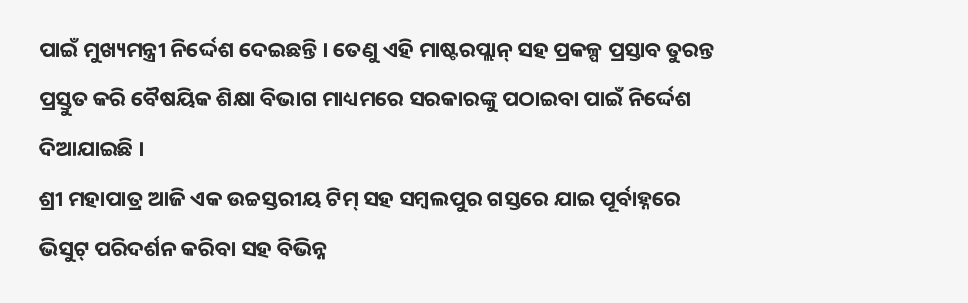ପାଇଁ ମୁଖ୍ୟମନ୍ତ୍ରୀ ନିର୍ଦ୍ଦେଶ ଦେଇଛନ୍ତି । ତେଣୁ ଏହି ମାଷ୍ଟରପ୍ଲାନ୍ ସହ ପ୍ରକଳ୍ପ ପ୍ରସ୍ତାବ ତୁରନ୍ତ ପ୍ରସ୍ତୁତ କରି ବୈଷୟିକ ଶିକ୍ଷା ବିଭାଗ ମାଧ୍ୟମରେ ସରକାରଙ୍କୁ ପଠାଇବା ପାଇଁ ନିର୍ଦ୍ଦେଶ ଦିଆଯାଇଛି ।
ଶ୍ରୀ ମହାପାତ୍ର ଆଜି ଏକ ଉଚ୍ଚସ୍ତରୀୟ ଟିମ୍ ସହ ସମ୍ବଲପୁର ଗସ୍ତରେ ଯାଇ ପୂର୍ବାହ୍ନରେ ଭିସୁଟ୍ ପରିଦର୍ଶନ କରିବା ସହ ବିଭିନ୍ନ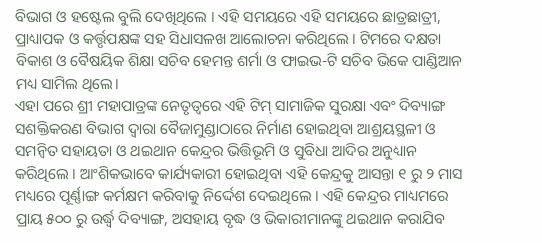ବିଭାଗ ଓ ହଷ୍ଟେଲ ବୁଲି ଦେଖିଥିଲେ । ଏହି ସମୟରେ ଏହି ସମୟରେ ଛାତ୍ରଛାତ୍ରୀ, ପ୍ରାଧ୍ୟାପକ ଓ କର୍ତ୍ତୃପକ୍ଷଙ୍କ ସହ ସିଧାସଳଖ ଆଲୋଚନା କରିଥିଲେ । ଟିମରେ ଦକ୍ଷତା ବିକାଶ ଓ ବୈଷୟିକ ଶିକ୍ଷା ସଚିବ ହେମନ୍ତ ଶର୍ମା ଓ ଫାଇଭ-ଟି ସଚିବ ଭିକେ ପାଣ୍ଡିଆନ ମଧ୍ୟ ସାମିଲ ଥିଲେ।
ଏହା ପରେ ଶ୍ରୀ ମହାପାତ୍ରଙ୍କ ନେତୃତ୍ୱରେ ଏହି ଟିମ୍ ସାମାଜିକ ସୁରକ୍ଷା ଏବଂ ଦିବ୍ୟାଙ୍ଗ ସଶକ୍ତିକରଣ ବିଭାଗ ଦ୍ୱାରା ବୈଜାମୁଣ୍ଡାଠାରେ ନିର୍ମାଣ ହୋଇଥିବା ଆଶ୍ରୟସ୍ଥଳୀ ଓ ସମନ୍ୱିତ ସହାୟତା ଓ ଥଇଥାନ କେନ୍ଦ୍ରର ଭିତ୍ତିଭୂମି ଓ ସୁବିଧା ଆଦିର ଅନୁଧ୍ୟାନ କରିଥିଲେ । ଆଂଶିକଭାବେ କାର୍ଯ୍ୟକାରୀ ହୋଇଥିବା ଏହି କେନ୍ଦ୍ରକୁ ଆସନ୍ତା ୧ ରୁ ୨ ମାସ ମଧ୍ୟରେ ପୂର୍ଣ୍ଣାଙ୍ଗ କର୍ମକ୍ଷମ କରିବାକୁ ନିର୍ଦ୍ଦେଶ ଦେଇଥିଲେ । ଏହି କେନ୍ଦ୍ରର ମାଧ୍ୟମରେ ପ୍ରାୟ ୫୦୦ ରୁ ଉର୍ଦ୍ଧ୍ୱ ଦିବ୍ୟାଙ୍ଗ, ଅସହାୟ ବୃଦ୍ଧ ଓ ଭିକାରୀମାନଙ୍କୁ ଥଇଥାନ କରାଯିବ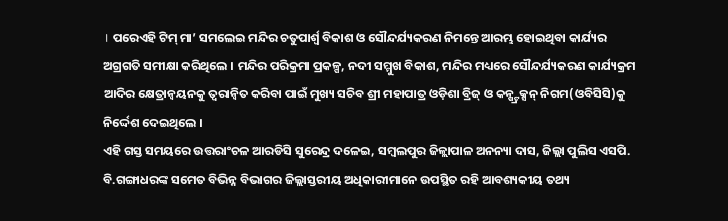। ପରେଏହି ଟିମ୍ ମା’ ସମଲେଇ ମନ୍ଦିର ଚତୁପାର୍ଶ୍ୱ ବିକାଶ ଓ ସୌନ୍ଦର୍ଯ୍ୟକରଣ ନିମନ୍ତେ ଆରମ୍ଭ ହୋଇଥିବା କାର୍ଯ୍ୟର ଅଗ୍ରଗତି ସମୀକ୍ଷା କରିଥିଲେ । ମନ୍ଦିର ପରିକ୍ରମା ପ୍ରକଳ୍ପ, ନଦୀ ସମ୍ମୁଖ ବିକାଶ, ମନ୍ଦିର ମଧ୍ୟରେ ସୌନ୍ଦର୍ଯ୍ୟକରଣ କାର୍ଯ୍ୟକ୍ରମ ଆଦିର କ୍ଷେତ୍ରାନ୍ୱୟନକୁ ତ୍ୱରାନ୍ୱିତ କରିବା ପାଇଁ ମୁଖ୍ୟ ସଚିବ ଶ୍ରୀ ମହାପାତ୍ର ଓଡ଼ିଶା ବ୍ରିଜ୍ ଓ କନ୍ଷ୍ଟ୍ରକ୍ସନ୍ ନିଗମ(ଓବିସିସି)କୁ ନିର୍ଦ୍ଦେଶ ଦେଇଥିଲେ ।
ଏହି ଗସ୍ତ ସମୟରେ ଉତ୍ତରାଂଚଳ ଆରଡିସି ସୁରେନ୍ଦ୍ର ଦଳେଇ, ସମ୍ବଲପୁର ଜିଳ୍ଲାପାଳ ଅନନ୍ୟା ଦାସ, ଜିଲ୍ଲା ପୁଲିସ ଏସପି. ବି.ଗଙ୍ଗାଧରଙ୍କ ସମେତ ବିଭିନ୍ନ ବିଭାଗର ଜିଲ୍ଲାସ୍ତରୀୟ ଅଧିକାରୀମାନେ ଉପସ୍ଥିତ ରହି ଆବଶ୍ୟକୀୟ ତଥ୍ୟ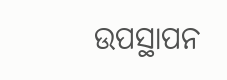ଉପସ୍ଥାପନ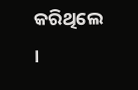କରିଥିଲେ ।